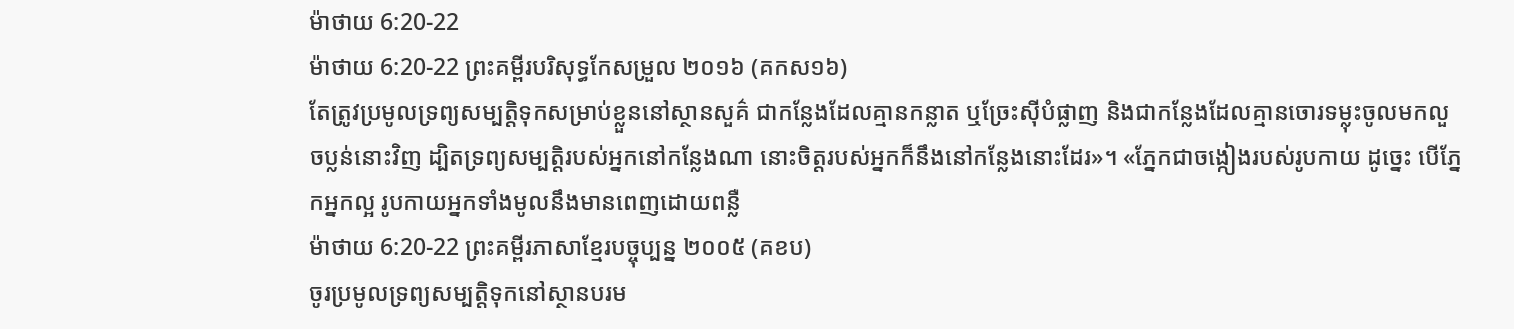ម៉ាថាយ 6:20-22
ម៉ាថាយ 6:20-22 ព្រះគម្ពីរបរិសុទ្ធកែសម្រួល ២០១៦ (គកស១៦)
តែត្រូវប្រមូលទ្រព្យសម្បត្តិទុកសម្រាប់ខ្លួននៅស្ថានសួគ៌ ជាកន្លែងដែលគ្មានកន្លាត ឬច្រែះស៊ីបំផ្លាញ និងជាកន្លែងដែលគ្មានចោរទម្លុះចូលមកលួចប្លន់នោះវិញ ដ្បិតទ្រព្យសម្បត្តិរបស់អ្នកនៅកន្លែងណា នោះចិត្តរបស់អ្នកក៏នឹងនៅកន្លែងនោះដែរ»។ «ភ្នែកជាចង្កៀងរបស់រូបកាយ ដូច្នេះ បើភ្នែកអ្នកល្អ រូបកាយអ្នកទាំងមូលនឹងមានពេញដោយពន្លឺ
ម៉ាថាយ 6:20-22 ព្រះគម្ពីរភាសាខ្មែរបច្ចុប្បន្ន ២០០៥ (គខប)
ចូរប្រមូលទ្រព្យសម្បត្តិទុកនៅស្ថានបរម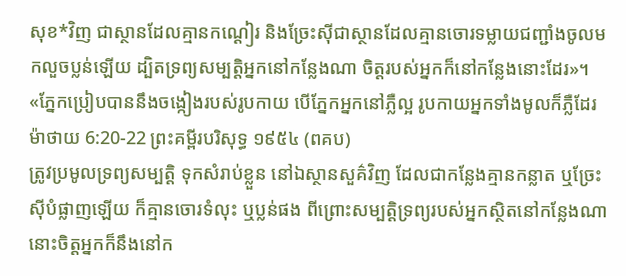សុខ*វិញ ជាស្ថានដែលគ្មានកណ្ដៀរ និងច្រែះស៊ីជាស្ថានដែលគ្មានចោរទម្លាយជញ្ជាំងចូលមកលួចប្លន់ឡើយ ដ្បិតទ្រព្យសម្បត្តិអ្នកនៅកន្លែងណា ចិត្តរបស់អ្នកក៏នៅកន្លែងនោះដែរ»។ «ភ្នែកប្រៀបបាននឹងចង្កៀងរបស់រូបកាយ បើភ្នែកអ្នកនៅភ្លឺល្អ រូបកាយអ្នកទាំងមូលក៏ភ្លឺដែរ
ម៉ាថាយ 6:20-22 ព្រះគម្ពីរបរិសុទ្ធ ១៩៥៤ (ពគប)
ត្រូវប្រមូលទ្រព្យសម្បត្តិ ទុកសំរាប់ខ្លួន នៅឯស្ថានសួគ៌វិញ ដែលជាកន្លែងគ្មានកន្លាត ឬច្រែះស៊ីបំផ្លាញឡើយ ក៏គ្មានចោរទំលុះ ឬប្លន់ផង ពីព្រោះសម្បត្តិទ្រព្យរបស់អ្នកស្ថិតនៅកន្លែងណា នោះចិត្តអ្នកក៏នឹងនៅក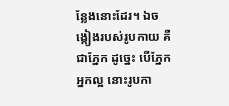ន្លែងនោះដែរ។ ឯចង្កៀងរបស់រូបកាយ គឺជាភ្នែក ដូច្នេះ បើភ្នែកអ្នកល្អ នោះរូបកា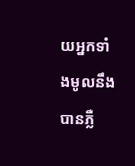យអ្នកទាំងមូលនឹងបានភ្លឺ